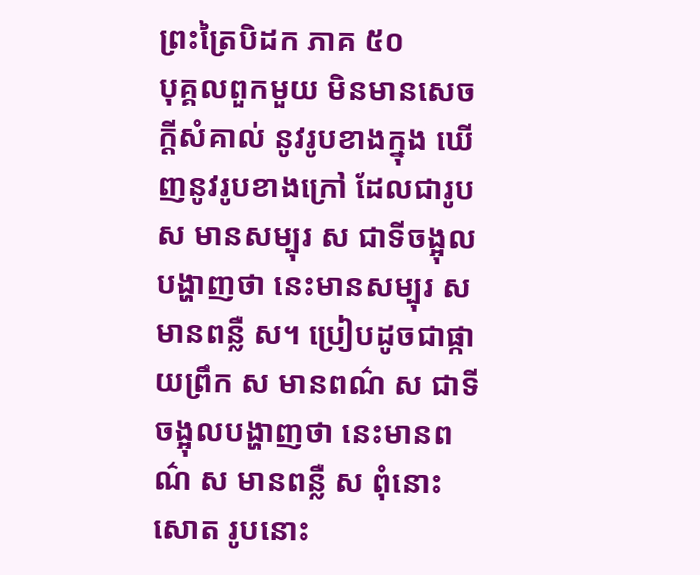ព្រះត្រៃបិដក ភាគ ៥០
បុគ្គលពួកមួយ មិនមានសេចក្តីសំគាល់ នូវរូបខាងក្នុង ឃើញនូវរូបខាងក្រៅ ដែលជារូប ស មានសម្បុរ ស ជាទីចង្អុលបង្ហាញថា នេះមានសម្បុរ ស មានពន្លឺ ស។ ប្រៀបដូចជាផ្កាយព្រឹក ស មានពណ៌ ស ជាទីចង្អុលបង្ហាញថា នេះមានពណ៌ ស មានពន្លឺ ស ពុំនោះសោត រូបនោះ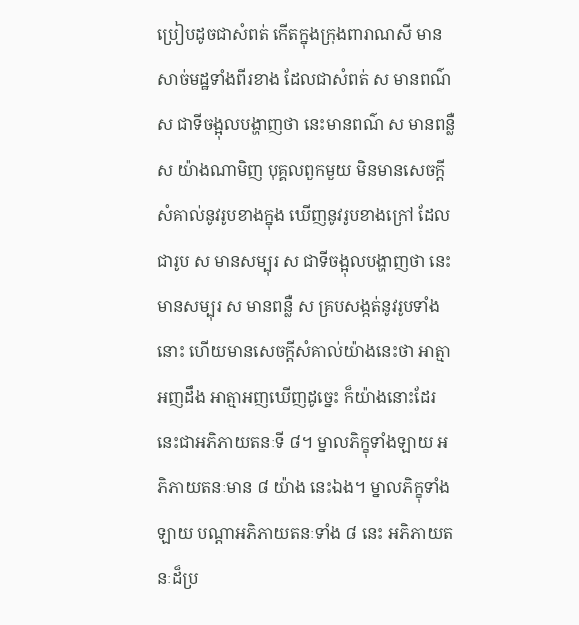ប្រៀបដូចជាសំពត់ កើតក្នុងក្រុងពារាណសី មានសាច់មដ្ឋទាំងពីរខាង ដែលជាសំពត់ ស មានពណ៌ ស ជាទីចង្អុលបង្ហាញថា នេះមានពណ៌ ស មានពន្លឺ ស យ៉ាងណាមិញ បុគ្គលពួកមួយ មិនមានសេចក្តីសំគាល់នូវរូបខាងក្នុង ឃើញនូវរូបខាងក្រៅ ដែលជារូប ស មានសម្បុរ ស ជាទីចង្អុលបង្ហាញថា នេះមានសម្បុរ ស មានពន្លឺ ស គ្របសង្កត់នូវរូបទាំងនោះ ហើយមានសេចក្តីសំគាល់យ៉ាងនេះថា អាត្មាអញដឹង អាត្មាអញឃើញដូច្នេះ ក៏យ៉ាងនោះដែរ នេះជាអភិភាយតនៈទី ៨។ ម្នាលភិក្ខុទាំងឡាយ អភិភាយតនៈមាន ៨ យ៉ាង នេះឯង។ ម្នាលភិក្ខុទាំងឡាយ បណ្តាអភិភាយតនៈទាំង ៨ នេះ អភិភាយតនៈដ៏ប្រ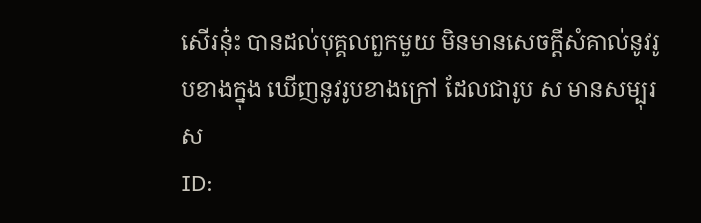សើរនុ៎ះ បានដល់បុគ្គលពួកមួយ មិនមានសេចក្តីសំគាល់នូវរូបខាងក្នុង ឃើញនូវរូបខាងក្រៅ ដែលជារូប ស មានសម្បុរ ស
ID: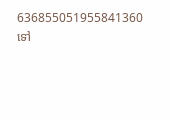636855051955841360
ទៅ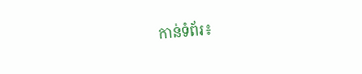កាន់ទំព័រ៖